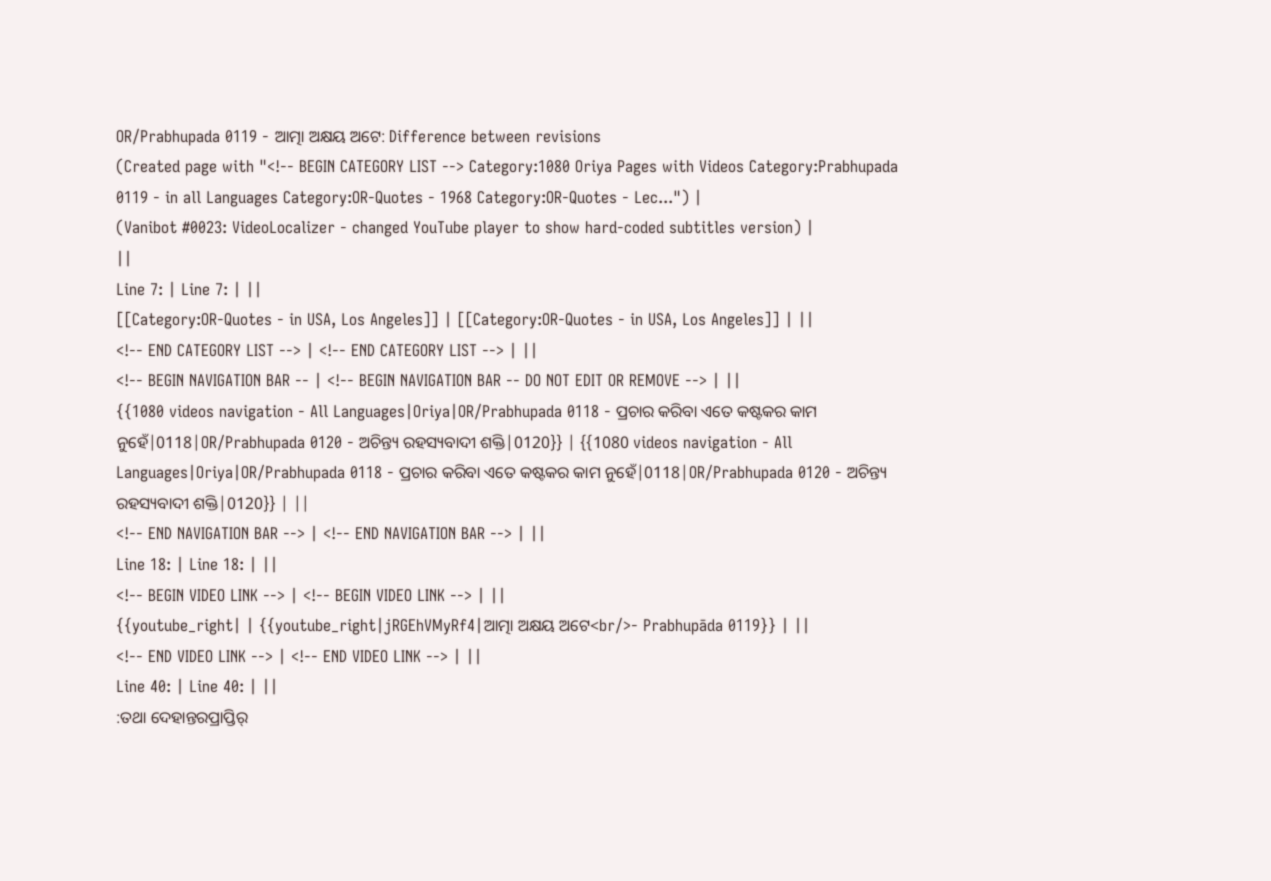OR/Prabhupada 0119 - ଆତ୍ମା ଅକ୍ଷୟ ଅଟେ: Difference between revisions
(Created page with "<!-- BEGIN CATEGORY LIST --> Category:1080 Oriya Pages with Videos Category:Prabhupada 0119 - in all Languages Category:OR-Quotes - 1968 Category:OR-Quotes - Lec...") |
(Vanibot #0023: VideoLocalizer - changed YouTube player to show hard-coded subtitles version) |
||
Line 7: | Line 7: | ||
[[Category:OR-Quotes - in USA, Los Angeles]] | [[Category:OR-Quotes - in USA, Los Angeles]] | ||
<!-- END CATEGORY LIST --> | <!-- END CATEGORY LIST --> | ||
<!-- BEGIN NAVIGATION BAR -- | <!-- BEGIN NAVIGATION BAR -- DO NOT EDIT OR REMOVE --> | ||
{{1080 videos navigation - All Languages|Oriya|OR/Prabhupada 0118 - ପ୍ରଚାର କରିବା ଏତେ କଷ୍ଟକର କାମ ନୁହେଁ|0118|OR/Prabhupada 0120 - ଅଚିନ୍ତ୍ୟ ରହସ୍ୟବାଦୀ ଶକ୍ତି|0120}} | {{1080 videos navigation - All Languages|Oriya|OR/Prabhupada 0118 - ପ୍ରଚାର କରିବା ଏତେ କଷ୍ଟକର କାମ ନୁହେଁ|0118|OR/Prabhupada 0120 - ଅଚିନ୍ତ୍ୟ ରହସ୍ୟବାଦୀ ଶକ୍ତି|0120}} | ||
<!-- END NAVIGATION BAR --> | <!-- END NAVIGATION BAR --> | ||
Line 18: | Line 18: | ||
<!-- BEGIN VIDEO LINK --> | <!-- BEGIN VIDEO LINK --> | ||
{{youtube_right| | {{youtube_right|jRGEhVMyRf4|ଆତ୍ମା ଅକ୍ଷୟ ଅଟେ<br/>- Prabhupāda 0119}} | ||
<!-- END VIDEO LINK --> | <!-- END VIDEO LINK --> | ||
Line 40: | Line 40: | ||
:ତଥା ଦେହାନ୍ତରପ୍ରାପ୍ତିର୍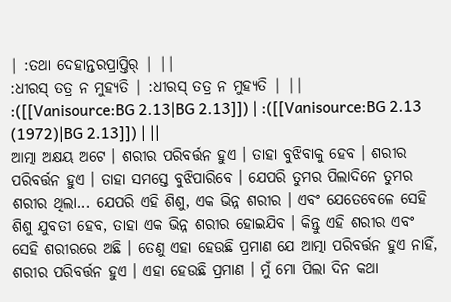| :ତଥା ଦେହାନ୍ତରପ୍ରାପ୍ତିର୍ | ||
:ଧୀରସ୍ ତତ୍ର ନ ମୁହ୍ୟତି | :ଧୀରସ୍ ତତ୍ର ନ ମୁହ୍ୟତି | ||
:([[Vanisource:BG 2.13|BG 2.13]]) | :([[Vanisource:BG 2.13 (1972)|BG 2.13]]) | ||
ଆତ୍ମା ଅକ୍ଷୟ ଅଟେ । ଶରୀର ପରିବର୍ତ୍ତନ ହୁଏ । ତାହା ବୁଝିବାକୁ ହେବ । ଶରୀର ପରିବର୍ତ୍ତନ ହୁଏ । ତାହା ସମସ୍ତେ ବୁଝିପାରିବେ । ଯେପରି ତୁମର ପିଲାଦିନେ ତୁମର ଶରୀର ଥିଲା... ଯେପରି ଏହି ଶିଶୁ, ଏକ ଭିନ୍ନ ଶରୀର । ଏବଂ ଯେତେବେଳେ ସେହି ଶିଶୁ ଯୁବତୀ ହେବ, ତାହା ଏକ ଭିନ୍ନ ଶରୀର ହୋଇଯିବ । କିନ୍ତୁ ଏହି ଶରୀର ଏବଂ ସେହି ଶରୀରରେ ଅଛି । ତେଣୁ ଏହା ହେଉଛି ପ୍ରମାଣ ଯେ ଆତ୍ମା ପରିବର୍ତ୍ତନ ହୁଏ ନାହିଁ, ଶରୀର ପରିବର୍ତ୍ତନ ହୁଏ । ଏହା ହେଉଛି ପ୍ରମାଣ । ମୁଁ ମୋ ପିଲା ଦିନ କଥା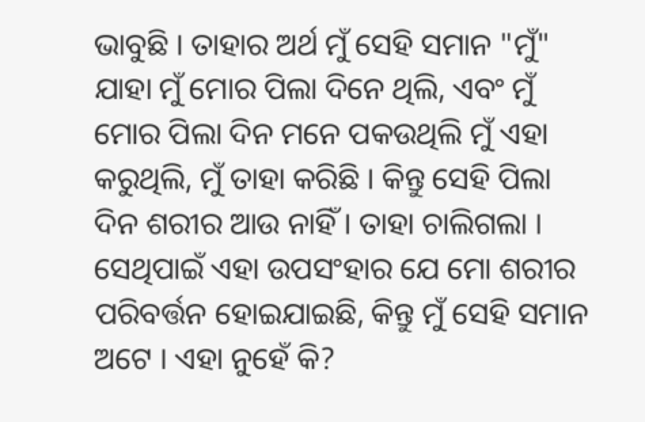ଭାବୁଛି । ତାହାର ଅର୍ଥ ମୁଁ ସେହି ସମାନ "ମୁଁ" ଯାହା ମୁଁ ମୋର ପିଲା ଦିନେ ଥିଲି, ଏବଂ ମୁଁ ମୋର ପିଲା ଦିନ ମନେ ପକଉଥିଲି ମୁଁ ଏହା କରୁଥିଲି, ମୁଁ ତାହା କରିଛି । କିନ୍ତୁ ସେହି ପିଲା ଦିନ ଶରୀର ଆଉ ନାହିଁ । ତାହା ଚାଲିଗଲା । ସେଥିପାଇଁ ଏହା ଉପସଂହାର ଯେ ମୋ ଶରୀର ପରିବର୍ତ୍ତନ ହୋଇଯାଇଛି, କିନ୍ତୁ ମୁଁ ସେହି ସମାନ ଅଟେ । ଏହା ନୁହେଁ କି?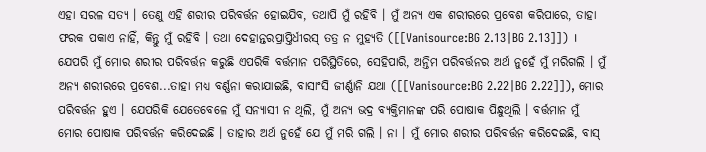ଏହା ସରଳ ସତ୍ୟ । ତେଣୁ ଏହି ଶରୀର ପରିବର୍ତ୍ତନ ହୋଇଯିବ, ତଥାପି ମୁଁ ରହିବି । ମୁଁ ଅନ୍ୟ ଏକ ଶରୀରରେ ପ୍ରବେଶ କରିପାରେ, ତାହା ଫରକ ପକାଏ ନାହିଁ, କିନ୍ତୁ ମୁଁ ରହିବି । ତଥା ଦେହାନ୍ତରପ୍ରାପ୍ତିର୍ଧୀରସ୍ ତତ୍ର ନ ମୁହ୍ୟତି ([[Vanisource:BG 2.13|BG 2.13]]) । ଯେପରି ମୁଁ ମୋର ଶରୀର ପରିବର୍ତ୍ତନ କରୁଛି ଏପରିକି ବର୍ତ୍ତମାନ ପରିସ୍ଥିତିରେ, ସେହିପାରି, ଅନ୍ତିମ ପରିବର୍ତ୍ତନର ଅର୍ଥ ନୁହେଁ ମୁଁ ମରିଗଲି । ମୁଁ ଅନ୍ୟ ଶରୀରରେ ପ୍ରବେଶ...ତାହା ମଧ୍ୟ ବର୍ଣ୍ଣନା କରାଯାଇଛି, ବାସାଂସି ଜୀର୍ଣ୍ଣାନି ଯଥା ([[Vanisource:BG 2.22|BG 2.22]]), ମୋର ପରିବର୍ତ୍ତନ ହୁଏ । ଯେପରିକି ଯେତେବେଳେ ମୁଁ ସନ୍ୟାସୀ ନ ଥିଲି, ମୁଁ ଅନ୍ୟ ଭଦ୍ର ବ୍ୟକ୍ତିମାନଙ୍କ ପରି ପୋଷାକ ପିନ୍ଧୁଥିଲି । ବର୍ତ୍ତମାନ ମୁଁ ମୋର ପୋଷାକ ପରିବର୍ତ୍ତନ କରିଦେଇଛି । ତାହାର ଅର୍ଥ ନୁହେଁ ଯେ ମୁଁ ମରି ଗଲି । ନା । ମୁଁ ମୋର ଶରୀର ପରିବର୍ତ୍ତନ କରିଦେଇଛି, ବାସ୍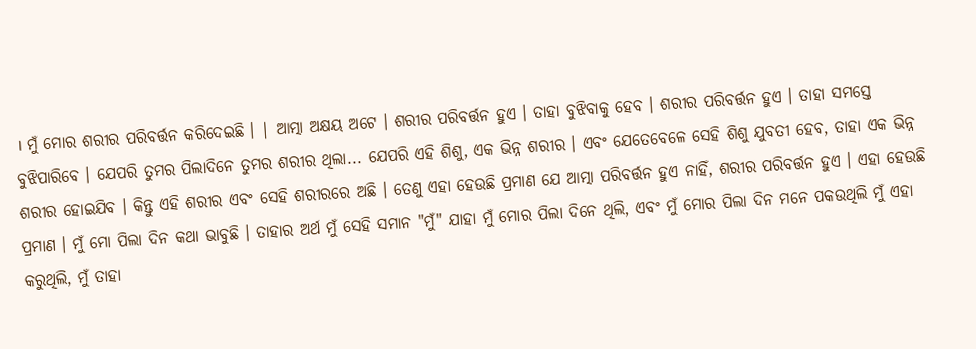। ମୁଁ ମୋର ଶରୀର ପରିବର୍ତ୍ତନ କରିଦେଇଛି । | ଆତ୍ମା ଅକ୍ଷୟ ଅଟେ । ଶରୀର ପରିବର୍ତ୍ତନ ହୁଏ । ତାହା ବୁଝିବାକୁ ହେବ । ଶରୀର ପରିବର୍ତ୍ତନ ହୁଏ । ତାହା ସମସ୍ତେ ବୁଝିପାରିବେ । ଯେପରି ତୁମର ପିଲାଦିନେ ତୁମର ଶରୀର ଥିଲା... ଯେପରି ଏହି ଶିଶୁ, ଏକ ଭିନ୍ନ ଶରୀର । ଏବଂ ଯେତେବେଳେ ସେହି ଶିଶୁ ଯୁବତୀ ହେବ, ତାହା ଏକ ଭିନ୍ନ ଶରୀର ହୋଇଯିବ । କିନ୍ତୁ ଏହି ଶରୀର ଏବଂ ସେହି ଶରୀରରେ ଅଛି । ତେଣୁ ଏହା ହେଉଛି ପ୍ରମାଣ ଯେ ଆତ୍ମା ପରିବର୍ତ୍ତନ ହୁଏ ନାହିଁ, ଶରୀର ପରିବର୍ତ୍ତନ ହୁଏ । ଏହା ହେଉଛି ପ୍ରମାଣ । ମୁଁ ମୋ ପିଲା ଦିନ କଥା ଭାବୁଛି । ତାହାର ଅର୍ଥ ମୁଁ ସେହି ସମାନ "ମୁଁ" ଯାହା ମୁଁ ମୋର ପିଲା ଦିନେ ଥିଲି, ଏବଂ ମୁଁ ମୋର ପିଲା ଦିନ ମନେ ପକଉଥିଲି ମୁଁ ଏହା କରୁଥିଲି, ମୁଁ ତାହା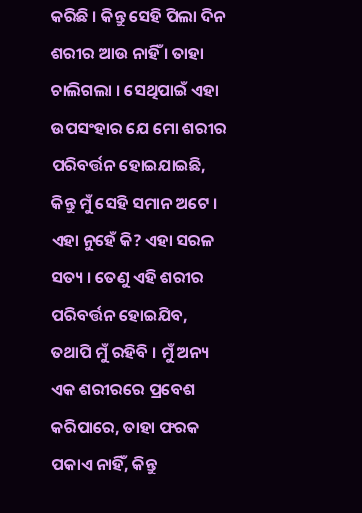କରିଛି । କିନ୍ତୁ ସେହି ପିଲା ଦିନ ଶରୀର ଆଉ ନାହିଁ । ତାହା ଚାଲିଗଲା । ସେଥିପାଇଁ ଏହା ଉପସଂହାର ଯେ ମୋ ଶରୀର ପରିବର୍ତ୍ତନ ହୋଇଯାଇଛି, କିନ୍ତୁ ମୁଁ ସେହି ସମାନ ଅଟେ । ଏହା ନୁହେଁ କି? ଏହା ସରଳ ସତ୍ୟ । ତେଣୁ ଏହି ଶରୀର ପରିବର୍ତ୍ତନ ହୋଇଯିବ, ତଥାପି ମୁଁ ରହିବି । ମୁଁ ଅନ୍ୟ ଏକ ଶରୀରରେ ପ୍ରବେଶ କରିପାରେ, ତାହା ଫରକ ପକାଏ ନାହିଁ, କିନ୍ତୁ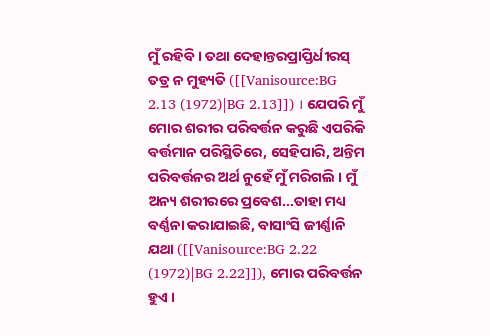ମୁଁ ରହିବି । ତଥା ଦେହାନ୍ତରପ୍ରାପ୍ତିର୍ଧୀରସ୍ ତତ୍ର ନ ମୁହ୍ୟତି ([[Vanisource:BG 2.13 (1972)|BG 2.13]]) । ଯେପରି ମୁଁ ମୋର ଶରୀର ପରିବର୍ତ୍ତନ କରୁଛି ଏପରିକି ବର୍ତ୍ତମାନ ପରିସ୍ଥିତିରେ, ସେହିପାରି, ଅନ୍ତିମ ପରିବର୍ତ୍ତନର ଅର୍ଥ ନୁହେଁ ମୁଁ ମରିଗଲି । ମୁଁ ଅନ୍ୟ ଶରୀରରେ ପ୍ରବେଶ...ତାହା ମଧ୍ୟ ବର୍ଣ୍ଣନା କରାଯାଇଛି, ବାସାଂସି ଜୀର୍ଣ୍ଣାନି ଯଥା ([[Vanisource:BG 2.22 (1972)|BG 2.22]]), ମୋର ପରିବର୍ତ୍ତନ ହୁଏ ।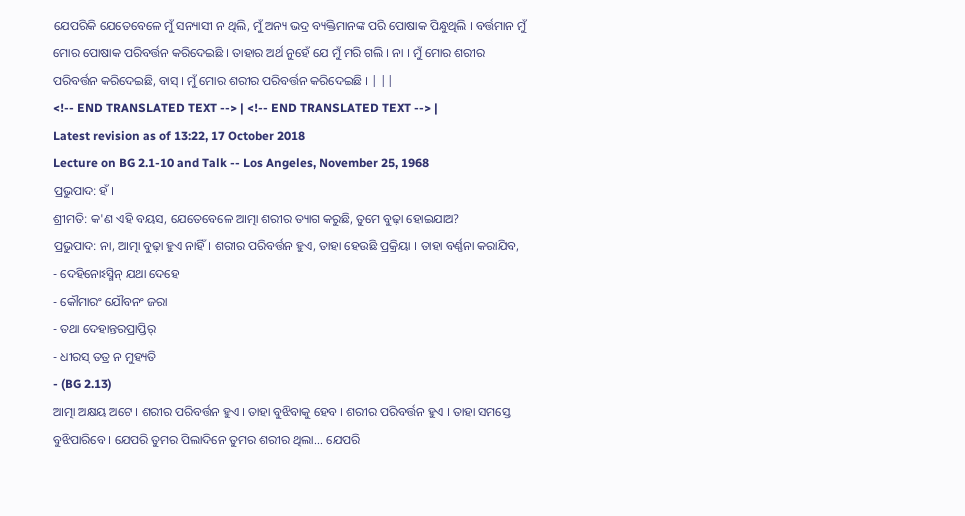ଯେପରିକି ଯେତେବେଳେ ମୁଁ ସନ୍ୟାସୀ ନ ଥିଲି, ମୁଁ ଅନ୍ୟ ଭଦ୍ର ବ୍ୟକ୍ତିମାନଙ୍କ ପରି ପୋଷାକ ପିନ୍ଧୁଥିଲି । ବର୍ତ୍ତମାନ ମୁଁ ମୋର ପୋଷାକ ପରିବର୍ତ୍ତନ କରିଦେଇଛି । ତାହାର ଅର୍ଥ ନୁହେଁ ଯେ ମୁଁ ମରି ଗଲି । ନା । ମୁଁ ମୋର ଶରୀର ପରିବର୍ତ୍ତନ କରିଦେଇଛି, ବାସ୍ । ମୁଁ ମୋର ଶରୀର ପରିବର୍ତ୍ତନ କରିଦେଇଛି । | ||
<!-- END TRANSLATED TEXT --> | <!-- END TRANSLATED TEXT --> |
Latest revision as of 13:22, 17 October 2018
Lecture on BG 2.1-10 and Talk -- Los Angeles, November 25, 1968
ପ୍ରଭୁପାଦ: ହଁ ।
ଶ୍ରୀମତି: କ'ଣ ଏହି ବୟସ, ଯେତେବେଳେ ଆତ୍ମା ଶରୀର ତ୍ୟାଗ କରୁଛି, ତୁମେ ବୁଢ଼ା ହୋଇଯାଅ?
ପ୍ରଭୁପାଦ: ନା, ଆତ୍ମା ବୁଢ଼ା ହୁଏ ନାହିଁ । ଶରୀର ପରିବର୍ତ୍ତନ ହୁଏ, ତାହା ହେଉଛି ପ୍ରକ୍ରିୟା । ତାହା ବର୍ଣ୍ଣନା କରାଯିବ,
- ଦେହିନୋଽସ୍ମିନ୍ ଯଥା ଦେହେ
- କୌମାରଂ ଯୌବନଂ ଜରା
- ତଥା ଦେହାନ୍ତରପ୍ରାପ୍ତିର୍
- ଧୀରସ୍ ତତ୍ର ନ ମୁହ୍ୟତି
- (BG 2.13)
ଆତ୍ମା ଅକ୍ଷୟ ଅଟେ । ଶରୀର ପରିବର୍ତ୍ତନ ହୁଏ । ତାହା ବୁଝିବାକୁ ହେବ । ଶରୀର ପରିବର୍ତ୍ତନ ହୁଏ । ତାହା ସମସ୍ତେ ବୁଝିପାରିବେ । ଯେପରି ତୁମର ପିଲାଦିନେ ତୁମର ଶରୀର ଥିଲା... ଯେପରି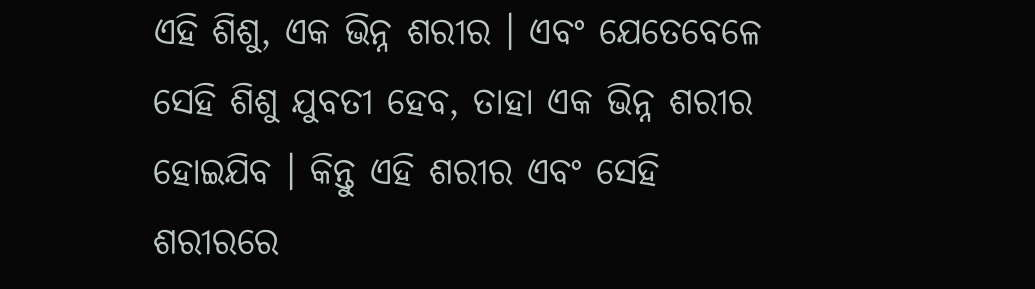ଏହି ଶିଶୁ, ଏକ ଭିନ୍ନ ଶରୀର । ଏବଂ ଯେତେବେଳେ ସେହି ଶିଶୁ ଯୁବତୀ ହେବ, ତାହା ଏକ ଭିନ୍ନ ଶରୀର ହୋଇଯିବ । କିନ୍ତୁ ଏହି ଶରୀର ଏବଂ ସେହି ଶରୀରରେ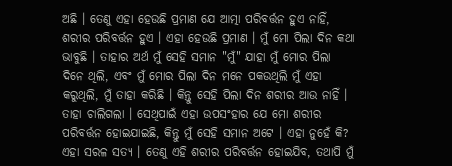ଅଛି । ତେଣୁ ଏହା ହେଉଛି ପ୍ରମାଣ ଯେ ଆତ୍ମା ପରିବର୍ତ୍ତନ ହୁଏ ନାହିଁ, ଶରୀର ପରିବର୍ତ୍ତନ ହୁଏ । ଏହା ହେଉଛି ପ୍ରମାଣ । ମୁଁ ମୋ ପିଲା ଦିନ କଥା ଭାବୁଛି । ତାହାର ଅର୍ଥ ମୁଁ ସେହି ସମାନ "ମୁଁ" ଯାହା ମୁଁ ମୋର ପିଲା ଦିନେ ଥିଲି, ଏବଂ ମୁଁ ମୋର ପିଲା ଦିନ ମନେ ପକଉଥିଲି ମୁଁ ଏହା କରୁଥିଲି, ମୁଁ ତାହା କରିଛି । କିନ୍ତୁ ସେହି ପିଲା ଦିନ ଶରୀର ଆଉ ନାହିଁ । ତାହା ଚାଲିଗଲା । ସେଥିପାଇଁ ଏହା ଉପସଂହାର ଯେ ମୋ ଶରୀର ପରିବର୍ତ୍ତନ ହୋଇଯାଇଛି, କିନ୍ତୁ ମୁଁ ସେହି ସମାନ ଅଟେ । ଏହା ନୁହେଁ କି? ଏହା ସରଳ ସତ୍ୟ । ତେଣୁ ଏହି ଶରୀର ପରିବର୍ତ୍ତନ ହୋଇଯିବ, ତଥାପି ମୁଁ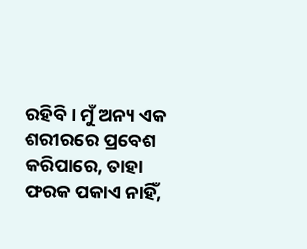ରହିବି । ମୁଁ ଅନ୍ୟ ଏକ ଶରୀରରେ ପ୍ରବେଶ କରିପାରେ, ତାହା ଫରକ ପକାଏ ନାହିଁ,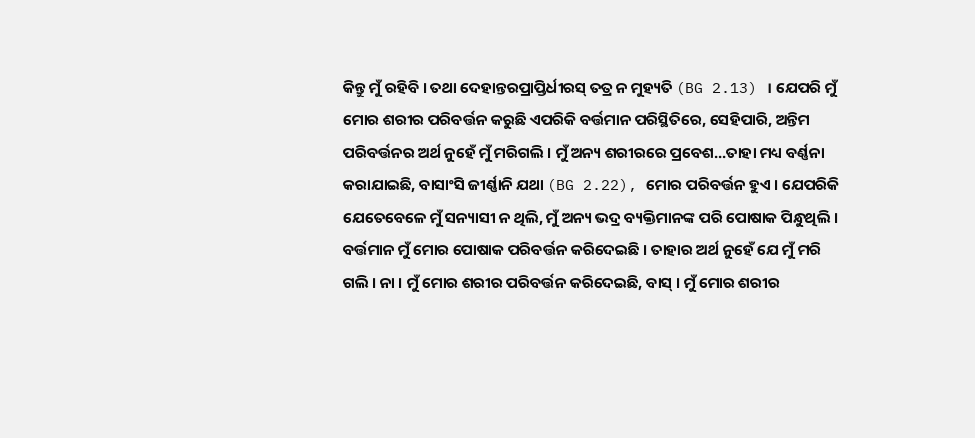କିନ୍ତୁ ମୁଁ ରହିବି । ତଥା ଦେହାନ୍ତରପ୍ରାପ୍ତିର୍ଧୀରସ୍ ତତ୍ର ନ ମୁହ୍ୟତି (BG 2.13) । ଯେପରି ମୁଁ ମୋର ଶରୀର ପରିବର୍ତ୍ତନ କରୁଛି ଏପରିକି ବର୍ତ୍ତମାନ ପରିସ୍ଥିତିରେ, ସେହିପାରି, ଅନ୍ତିମ ପରିବର୍ତ୍ତନର ଅର୍ଥ ନୁହେଁ ମୁଁ ମରିଗଲି । ମୁଁ ଅନ୍ୟ ଶରୀରରେ ପ୍ରବେଶ...ତାହା ମଧ୍ୟ ବର୍ଣ୍ଣନା କରାଯାଇଛି, ବାସାଂସି ଜୀର୍ଣ୍ଣାନି ଯଥା (BG 2.22), ମୋର ପରିବର୍ତ୍ତନ ହୁଏ । ଯେପରିକି ଯେତେବେଳେ ମୁଁ ସନ୍ୟାସୀ ନ ଥିଲି, ମୁଁ ଅନ୍ୟ ଭଦ୍ର ବ୍ୟକ୍ତିମାନଙ୍କ ପରି ପୋଷାକ ପିନ୍ଧୁଥିଲି । ବର୍ତ୍ତମାନ ମୁଁ ମୋର ପୋଷାକ ପରିବର୍ତ୍ତନ କରିଦେଇଛି । ତାହାର ଅର୍ଥ ନୁହେଁ ଯେ ମୁଁ ମରି ଗଲି । ନା । ମୁଁ ମୋର ଶରୀର ପରିବର୍ତ୍ତନ କରିଦେଇଛି, ବାସ୍ । ମୁଁ ମୋର ଶରୀର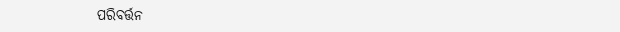ପରିବର୍ତ୍ତନ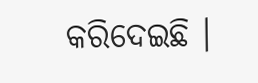କରିଦେଇଛି ।